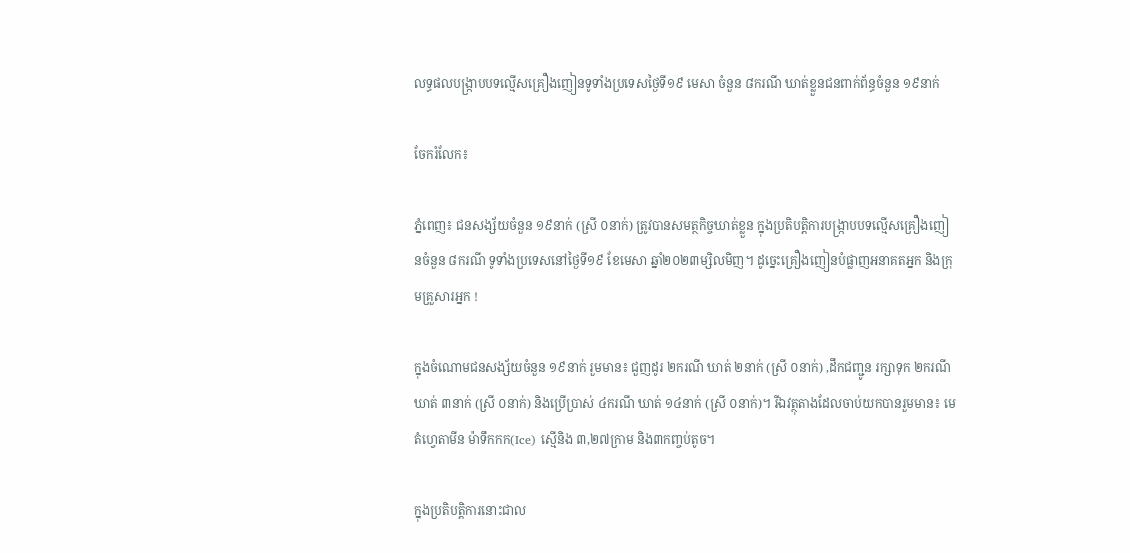លទ្ធផលបង្ក្រាបបទល្មើសគ្រឿងញៀនទូទាំងប្រទេសថ្ងៃទី១៩ មេសា ចំនួន ៨ករណី ឃាត់ខ្លួនជនពាក់ព័ន្ធចំនួន ១៩នាក់

ចែករំលែក៖

ភ្នំពេញ៖ ជនសង្ស័យចំនួន ១៩នាក់ (ស្រី ០នាក់) ត្រូវបានសមត្ថកិច្ចឃាត់ខ្លួន ក្នុងប្រតិបត្តិការបង្ក្រាបបទល្មើសគ្រឿងញៀនចំនួន ៨ករណី ទូទាំងប្រទេសនៅថ្ងៃទី១៩ ខែមេសា ឆ្នាំ២០២៣ម្សិលមិញ។ ដូច្នេះគ្រឿងញៀនបំផ្លាញអនាគតអ្នក និងក្រុមគ្រួសារអ្នក !

ក្នុងចំណោមជនសង្ស័យចំនួន ១៩នាក់ រួមមាន៖ ជួញដូរ ២ករណី ឃាត់ ២នាក់ (ស្រី ០នាក់) ,ដឹកជញ្ជូន រក្សាទុក ២ករណី ឃាត់ ៣នាក់ (ស្រី ០នាក់) និងប្រើប្រាស់ ៤ករណី ឃាត់ ១៤នាក់ (ស្រី ០នាក់)។ រីឯវត្ថុតាងដែលចាប់យកបានរួមមាន៖ មេតំហ្វេតាមីន ម៉ាទឹកកក(Ice) ស្មេីនិង ៣,២៧ក្រាម និង៣កញ្ចប់តូច។

ក្នុងប្រតិបត្តិការនោះជាល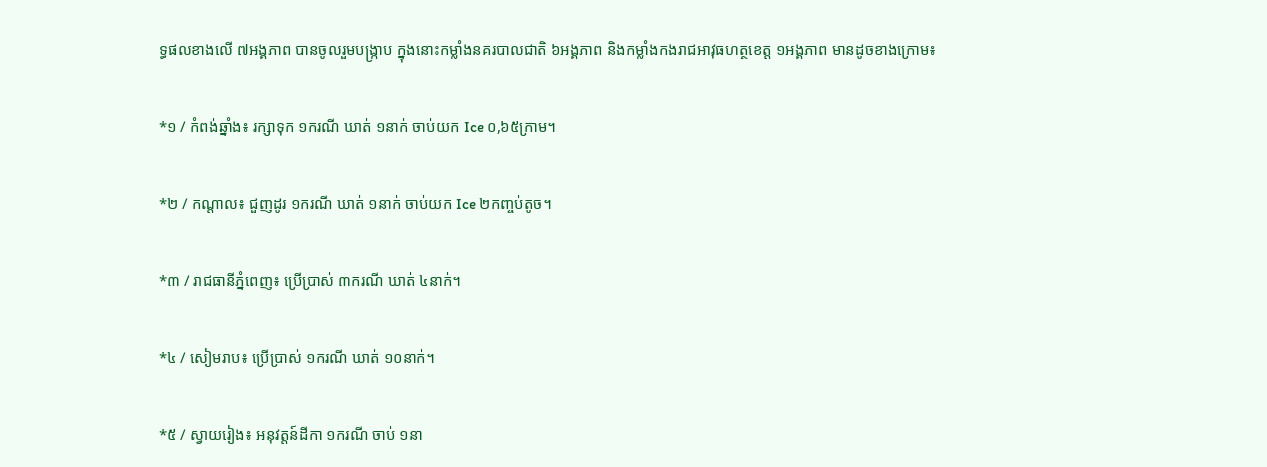ទ្ធផលខាងលើ ៧អង្គភាព បានចូលរួមបង្ក្រាប ក្នុងនោះកម្លាំងនគរបាលជាតិ ៦អង្គភាព និងកម្លាំងកងរាជអាវុធហត្ថខេត្ត ១អង្គភាព មានដូចខាងក្រោម៖

*១ / កំពង់ឆ្នាំង៖ រក្សាទុក ១ករណី ឃាត់ ១នាក់ ចាប់យក Ice ០,៦៥ក្រាម។

*២ / កណ្តាល៖ ជួញដូរ ១ករណី ឃាត់ ១នាក់ ចាប់យក Ice ២កញ្ចប់តូច។

*៣ / រាជធានីភ្នំពេញ៖ ប្រើប្រាស់ ៣ករណី ឃាត់ ៤នាក់។

*៤ / សៀមរាប៖ ប្រើប្រាស់ ១ករណី ឃាត់ ១០នាក់។

*៥ / ស្វាយរៀង៖ អនុវត្តន៍ដីកា ១ករណី ចាប់ ១នា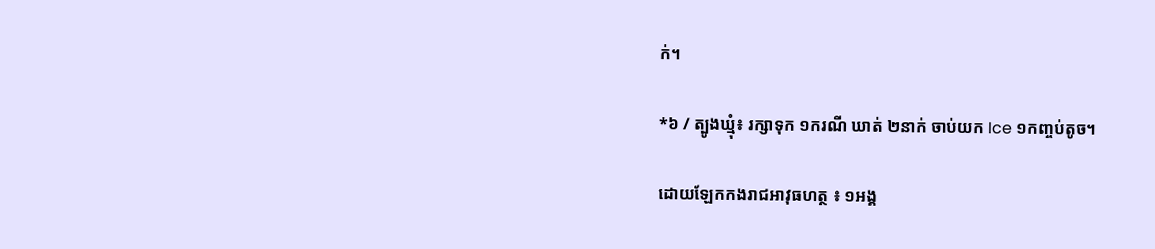ក់។

*៦ / ត្បូងឃ្មុំ៖ រក្សាទុក ១ករណី ឃាត់ ២នាក់ ចាប់យក Ice ១កញ្ចប់តូច។

ដោយឡែកកងរាជអាវុធហត្ថ ៖ ១អង្គ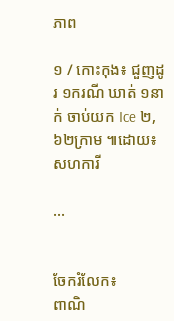ភាព

១ / កោះកុង៖ ជួញដូរ ១ករណី ឃាត់ ១នាក់ ចាប់យក Ice ២,៦២ក្រាម ៕ដោយ៖សហការី

...


ចែករំលែក៖
ពាណិ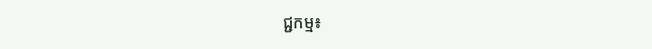ជ្ជកម្ម៖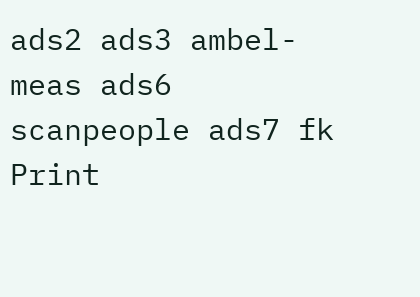ads2 ads3 ambel-meas ads6 scanpeople ads7 fk Print